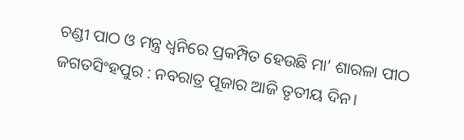ଚଣ୍ଡୀ ପାଠ ଓ ମନ୍ତ୍ର ଧ୍ବନିରେ ପ୍ରକମ୍ପିତ ହେଉଛି ମା’ ଶାରଳା ପୀଠ
ଜଗତସିଂହପୁର : ନବରାତ୍ର ପୂଜାର ଆଜି ତୃତୀୟ ଦିନ।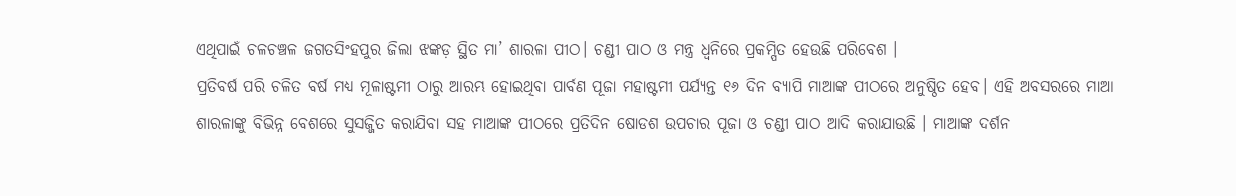ଏଥିପାଇଁ ଚଳଚଞ୍ଚଳ ଜଗତସିଂହପୁର ଜିଲା ଝଙ୍କଡ଼ ସ୍ଥିତ ମା’ ଶାରଳା ପୀଠ। ଚଣ୍ଡୀ ପାଠ ଓ ମନ୍ତ୍ର ଧ୍ବନିରେ ପ୍ରକମ୍ପିତ ହେଉଛି ପରିବେଶ ।
ପ୍ରତିବର୍ଷ ପରି ଚଳିତ ବର୍ଷ ମଧ୍ୟ ମୂଳାଷ୍ଟମୀ ଠାରୁ ଆରମ୍ଭ ହୋଇଥିବା ପାର୍ବଣ ପୂଜା ମହାଷ୍ଟମୀ ପର୍ଯ୍ୟନ୍ତ ୧୬ ଦିନ ବ୍ୟାପି ମାଆଙ୍କ ପୀଠରେ ଅନୁଷ୍ଠିତ ହେବ। ଏହି ଅବସରରେ ମାଆ ଶାରଳାଙ୍କୁ ବିଭିନ୍ନ ବେଶରେ ସୁସଜ୍ଜିତ କରାଯିବା ସହ ମାଆଙ୍କ ପୀଠରେ ପ୍ରତିଦିନ ଷୋଡଶ ଉପଚାର ପୂଜା ଓ ଚଣ୍ଡୀ ପାଠ ଆଦି କରାଯାଉଛି । ମାଆଙ୍କ ଦର୍ଶନ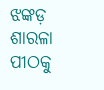ଝଙ୍କଡ଼ ଶାରଳା ପୀଠକୁ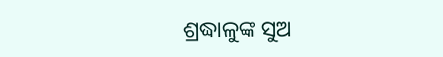ଶ୍ରଦ୍ଧାଳୁଙ୍କ ସୁଅ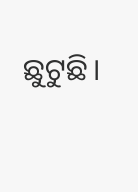ଛୁଟୁଛି।